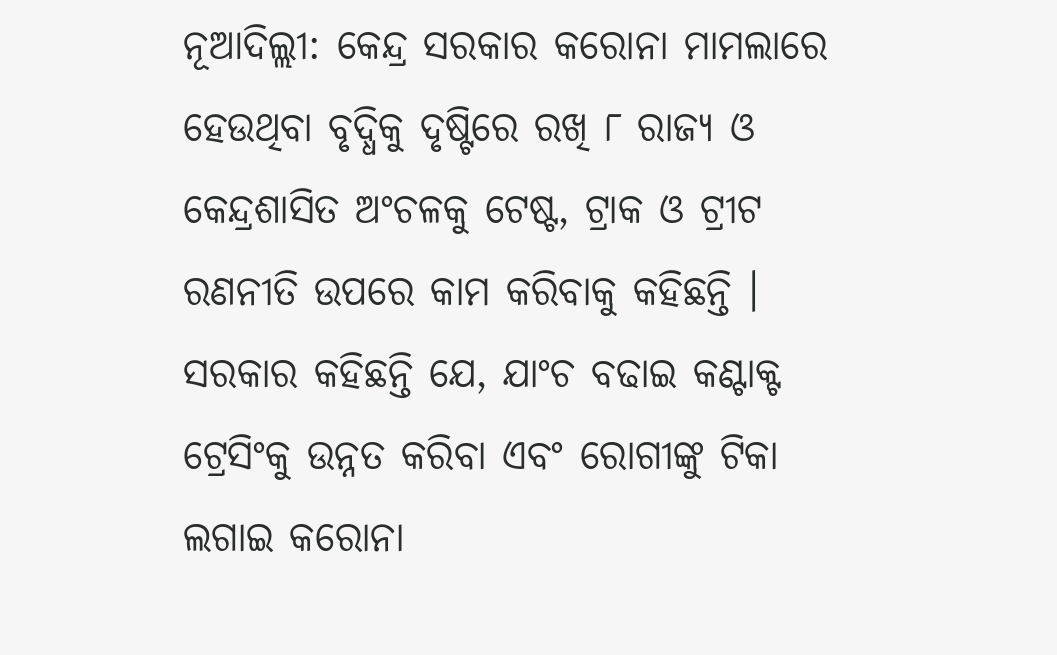ନୂଆଦିଲ୍ଲୀ: କେନ୍ଦ୍ର ସରକାର କରୋନା ମାମଲାରେ ହେଉଥିବା ବୃଦ୍ଧିକୁ ଦୃଷ୍ଟିରେ ରଖି ୮ ରାଜ୍ୟ ଓ କେନ୍ଦ୍ରଶାସିତ ଅଂଚଳକୁ ଟେଷ୍ଟ, ଟ୍ରାକ ଓ ଟ୍ରୀଟ ରଣନୀତି ଉପରେ କାମ କରିବାକୁ କହିଛନ୍ତି । ସରକାର କହିଛନ୍ତି ଯେ, ଯାଂଚ ବଢାଇ କଣ୍ଟାକ୍ଟ ଟ୍ରେସିଂକୁ ଉନ୍ନତ କରିବା ଏବଂ ରୋଗୀଙ୍କୁ ଟିକା ଲଗାଇ କରୋନା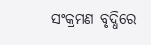ସଂକ୍ରମଣ ବୃଦ୍ଧିରେ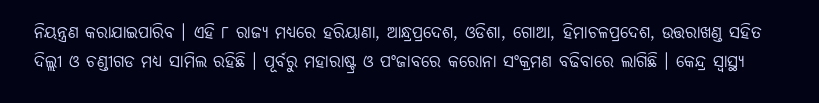ନିୟନ୍ତ୍ରଣ କରାଯାଇପାରିବ । ଏହି ୮ ରାଜ୍ୟ ମଧ୍ୟରେ ହରିୟାଣା, ଆନ୍ଧ୍ରପ୍ରଦେଶ, ଓଡିଶା, ଗୋଆ, ହିମାଚଳପ୍ରଦେଶ, ଉତ୍ତରାଖଣ୍ଡ ସହିତ ଦିଲ୍ଲୀ ଓ ଚଣ୍ଡୀଗଡ ମଧ୍ୟ ସାମିଲ ରହିଛି । ପୂର୍ବରୁ ମହାରାଷ୍ଟ୍ର ଓ ପଂଜାବରେ କରୋନା ସଂକ୍ରମଣ ବଢିବାରେ ଲାଗିଛି । କେନ୍ଦ୍ର ସ୍ୱାସ୍ଥ୍ୟ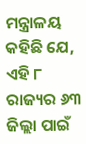ମନ୍ତ୍ରାଳୟ କହିଛି ଯେ, ଏହି ୮ ରାଜ୍ୟର ୬୩ ଜିଲ୍ଲା ପାଇଁ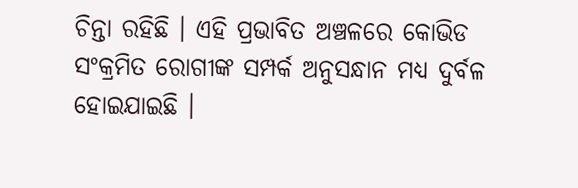ଚିନ୍ତା ରହିଛି । ଏହି ପ୍ରଭାବିତ ଅଞ୍ଚଳରେ କୋଭିଡ ସଂକ୍ରମିତ ରୋଗୀଙ୍କ ସମ୍ପର୍କ ଅନୁସନ୍ଧାନ ମଧ୍ୟ ଦୁର୍ବଳ ହୋଇଯାଇଛି ।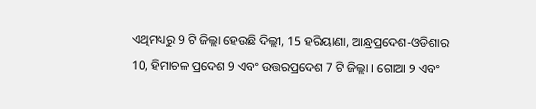ଏଥିମଧ୍ୟରୁ 9 ଟି ଜିଲ୍ଲା ହେଉଛି ଦିଲ୍ଲୀ, 15 ହରିୟାଣା, ଆନ୍ଧ୍ରପ୍ରଦେଶ-ଓଡିଶାର 10, ହିମାଚଳ ପ୍ରଦେଶ 9 ଏବଂ ଉତ୍ତରପ୍ରଦେଶ 7 ଟି ଜିଲ୍ଲା । ଗୋଆ ୨ ଏବଂ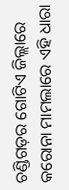ଚଣ୍ଡିଗଡ଼ର ଗୋଟିଏ ଜିଲ୍ଲାରେ କରୋନା ମାମଲାରେ ଏହି ଧାରା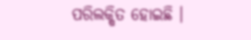ପରିଲକ୍ଷିତ ହୋଇଛି ।